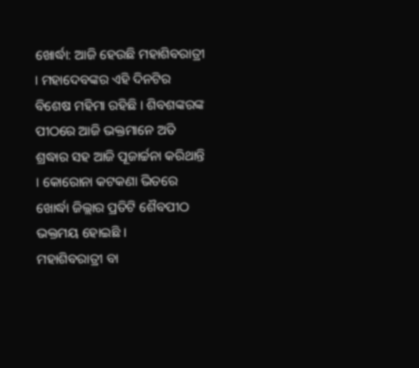ଖୋର୍ଦ୍ଧା: ଆଜି ହେଉଛି ମହାଶିବରାତ୍ରୀ । ମହାଦେବଙ୍କର ଏହି ଦିନଟିର ବିଶେଷ ମହିମା ରହିଛି । ଶିବଶଙ୍କରଙ୍କ ପୀଠରେ ଆଜି ଭକ୍ତମାନେ ଅତି ଶ୍ରଦ୍ଧାର ସହ ଆଜି ପୂଜାର୍ଚ୍ଚନା କରିଥାନ୍ତି । କୋରୋନା କଟକଣା ଭିତରେ ଖୋର୍ଦ୍ଧା ଜିଲ୍ଲାର ପ୍ରତିଟି ଶୈବପୀଠ ଭକ୍ତମୟ ହୋଇଛି ।
ମହାଶିବରାତ୍ରୀ ବା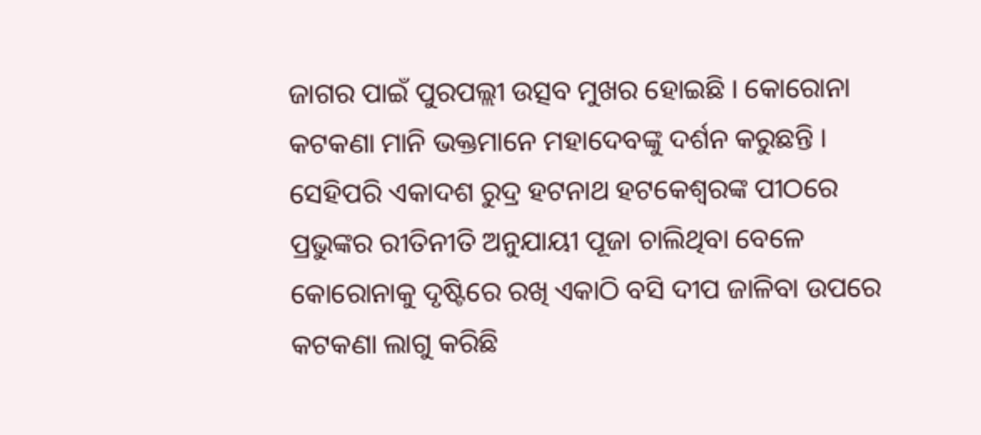ଜାଗର ପାଇଁ ପୁରପଲ୍ଲୀ ଉତ୍ସବ ମୁଖର ହୋଇଛି । କୋରୋନା କଟକଣା ମାନି ଭକ୍ତମାନେ ମହାଦେବଙ୍କୁ ଦର୍ଶନ କରୁଛନ୍ତି । ସେହିପରି ଏକାଦଶ ରୁଦ୍ର ହଟନାଥ ହଟକେଶ୍ବରଙ୍କ ପୀଠରେ ପ୍ରଭୁଙ୍କର ରୀତିନୀତି ଅନୁଯାୟୀ ପୂଜା ଚାଲିଥିବା ବେଳେ କୋରୋନାକୁ ଦୃଷ୍ଟିରେ ରଖି ଏକାଠି ବସି ଦୀପ ଜାଳିବା ଉପରେ କଟକଣା ଲାଗୁ କରିଛି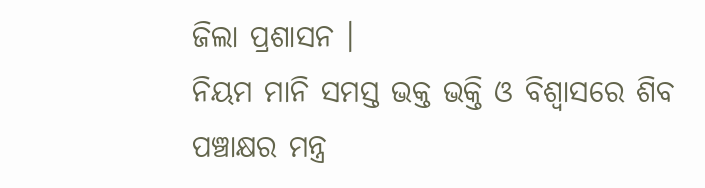ଜିଲା ପ୍ରଶାସନ ।
ନିୟମ ମାନି ସମସ୍ତ ଭକ୍ତ ଭକ୍ତି ଓ ବିଶ୍ବାସରେ ଶିବ ପଞ୍ଚାକ୍ଷର ମନ୍ତ୍ର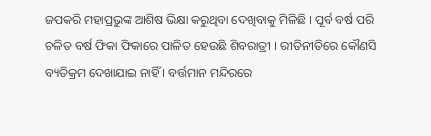ଜପକରି ମହାପ୍ରଭୁଙ୍କ ଆଶିଷ ଭିକ୍ଷା କରୁଥିବା ଦେଖିବାକୁ ମିଳିଛି । ପୂର୍ବ ବର୍ଷ ପରି ଚଳିତ ବର୍ଷ ଫିକା ଫିକାରେ ପାଳିତ ହେଉଛି ଶିବରାତ୍ରୀ । ରୀତିନୀତିରେ କୌଣସି ବ୍ୟତିକ୍ରମ ଦେଖାଯାଇ ନାହିଁ । ବର୍ତ୍ତମାନ ମନ୍ଦିରରେ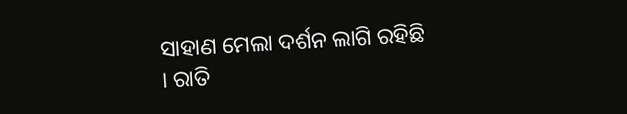ସାହାଣ ମେଲା ଦର୍ଶନ ଲାଗି ରହିଛି । ରାତି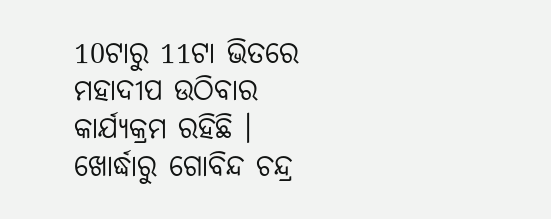10ଟାରୁ 11ଟା ଭିତରେ ମହାଦୀପ ଉଠିବାର କାର୍ଯ୍ୟକ୍ରମ ରହିଛି ।
ଖୋର୍ଦ୍ଧାରୁ ଗୋବିନ୍ଦ ଚନ୍ଦ୍ର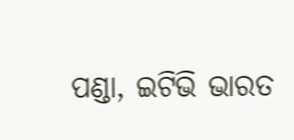ପଣ୍ଡା, ଇଟିଭି ଭାରତ